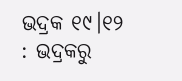ଭଦ୍ରକ ୧୯।୧୨ : ଭଦ୍ରକରୁ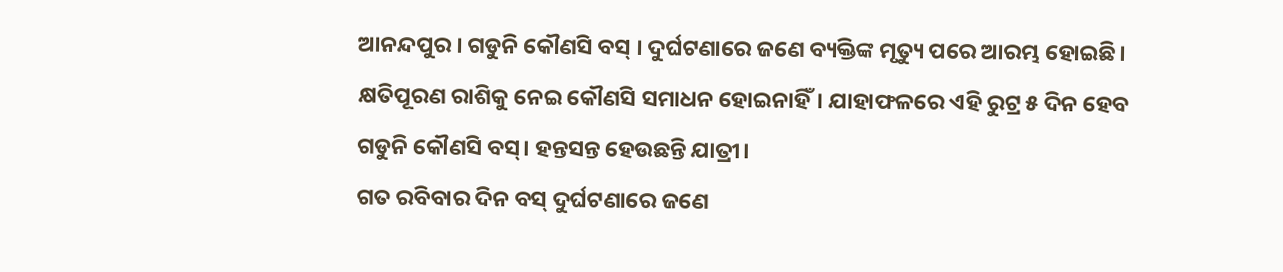ଆନନ୍ଦପୁର । ଗଡୁନି କୌଣସି ବସ୍ । ଦୁର୍ଘଟଣାରେ ଜଣେ ବ୍ୟକ୍ତିଙ୍କ ମୃତ୍ୟୁ ପରେ ଆରମ୍ଭ ହୋଇଛି। କ୍ଷତିପୂରଣ ରାଶିକୁ ନେଇ କୌଣସି ସମାଧନ ହୋଇନାହିଁ। ଯାହାଫଳରେ ଏହି ରୁଟ୍ର ୫ ଦିନ ହେବ ଗଡୁନି କୌଣସି ବସ୍। ହନ୍ତସନ୍ତ ହେଉଛନ୍ତି ଯାତ୍ରୀ।
ଗତ ରବିବାର ଦିନ ବସ୍ ଦୁର୍ଘଟଣାରେ ଜଣେ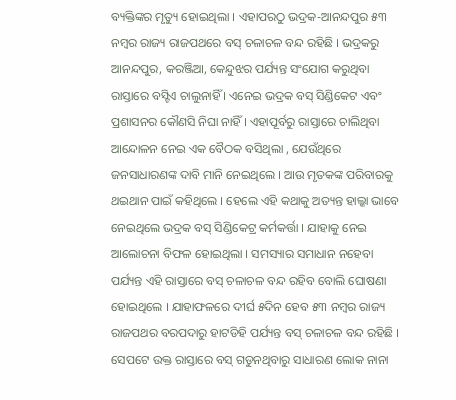ବ୍ୟକ୍ତିଙ୍କର ମୃତ୍ୟୁ ହୋଇଥିଲା । ଏହାପରଠୁ ଭଦ୍ରକ-ଆନନ୍ଦପୁର ୫୩ ନମ୍ବର ରାଜ୍ୟ ରାଜପଥରେ ବସ୍ ଚଳାଚଳ ବନ୍ଦ ରହିଛି । ଭଦ୍ରକରୁ ଆନନ୍ଦପୁର, କରଞ୍ଜିଆ, କେନ୍ଦୁଝର ପର୍ଯ୍ୟନ୍ତ ସଂଯୋଗ କରୁଥିବା ରାସ୍ତାରେ ବସ୍ଟିଏ ଚାଲୁନାହିଁ । ଏନେଇ ଭଦ୍ରକ ବସ୍ ସିଣ୍ଡିକେଟ ଏବଂ ପ୍ରଶାସନର କୌଣସି ନିଘା ନାହିଁ । ଏହାପୂର୍ବରୁ ରାସ୍ତାରେ ଚାଲିଥିବା ଆନ୍ଦୋଳନ ନେଇ ଏକ ବୈଠକ ବସିଥିଲା , ଯେଉଁଥିରେ ଜନସାଧାରଣଙ୍କ ଦାବି ମାନି ନେଇଥିଲେ । ଆଉ ମୃତକଙ୍କ ପରିବାରକୁ ଥଇଥାନ ପାଇଁ କହିଥିଲେ । ହେଲେ ଏହି କଥାକୁ ଅତ୍ୟନ୍ତ ହାଲ୍କା ଭାବେ ନେଇଥିଲେ ଭଦ୍ରକ ବସ୍ ସିଣ୍ଡିକେଟ୍ର କର୍ମକର୍ତ୍ତା । ଯାହାକୁ ନେଇ ଆଲୋଚନା ବିଫଳ ହୋଇଥିଲା । ସମସ୍ୟାର ସମାଧାନ ନହେବା ପର୍ଯ୍ୟନ୍ତ ଏହି ରାସ୍ତାରେ ବସ୍ ଚଳାଚଳ ବନ୍ଦ ରହିବ ବୋଲି ଘୋଷଣା ହୋଇଥିଲେ । ଯାହାଫଳରେ ଦୀର୍ଘ ୫ଦିନ ହେବ ୫୩ ନମ୍ବର ରାଜ୍ୟ ରାଜପଥର ବରପଦାରୁ ହାଟଡିହି ପର୍ଯ୍ୟନ୍ତ ବସ୍ ଚଳାଚଳ ବନ୍ଦ ରହିଛି ।
ସେପଟେ ଉକ୍ତ ରାସ୍ତାରେ ବସ୍ ଗଡୁନଥିବାରୁ ସାଧାରଣ ଲୋକ ନାନା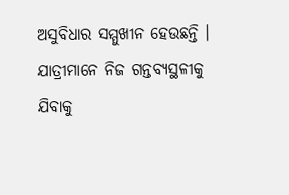ଅସୁବିଧାର ସମ୍ମୁଖୀନ ହେଉଛନ୍ତି । ଯାତ୍ରୀମାନେ ନିଜ ଗନ୍ତବ୍ୟସ୍ଥଳୀକୁ ଯିବାକୁ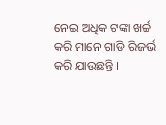ନେଇ ଅଧିକ ଟଙ୍କା ଖର୍ଚ୍ଚ କରି ମାନେ ଗାଡି ରିଜର୍ଭ କରି ଯାଉଛନ୍ତି ।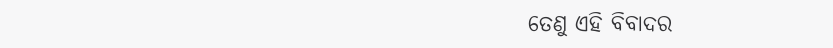ତେଣୁ ଏହି ବିବାଦର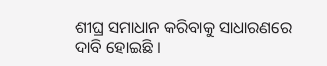ଶୀଘ୍ର ସମାଧାନ କରିବାକୁ ସାଧାରଣରେ ଦାବି ହୋଇଛି ।